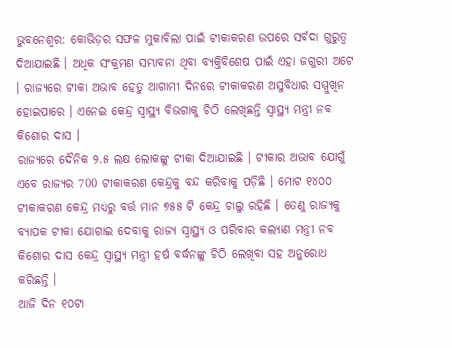ଭୁବନେଶ୍ବର: କୋଭିଡ଼ର ସଫଳ ମୁକାବିଲା ପାଇଁ ଟୀକାକରଣ ଉପରେ ସର୍ବଦା ଗୁରୁତ୍ବ ଦିଆଯାଇଛି । ଅଧିକ ସଂକ୍ରମଣ ସମ୍ଭାବନା ଥିବା ବ୍ୟକ୍ତିବିଶେଷ ପାଇଁ ଏହା ଜଗୁରୀ ଅଟେ । ରାଜ୍ୟରେ ଟୀକା ଅଭାବ ହେତୁ ଆଗାମୀ ଦିନରେ ଟୀକାକରଣ ଅସୁବିଧାର ସମ୍ମୁଖିନ ହୋଇପାରେ । ଏନେଇ କେନ୍ଦ୍ର ସ୍ୱାସ୍ଥ୍ୟ ବିଭଗାକୁ ଚିଠି ଲେଖିଛନ୍ତି ସ୍ୱାସ୍ଥ୍ୟ ମନ୍ତ୍ରୀ ନବ କିଶୋର ଦାସ ।
ରାଜ୍ୟରେ ଦୈନିକ ୨.୫ ଲକ୍ଷ ଲୋକଙ୍କୁ ଟୀକା ଦିଆଯାଇଛି । ଟୀକାର ଅଭାବ ଯୋଗୁଁ ଏବେ ରାଜ୍ୟର 700 ଟୀକାକରଣ କେନ୍ଦ୍ରକୁ ବନ୍ଦ କରିବାକୁ ପଡ଼ିଛି । ମୋଟ ୧୪୦୦ ଟୀକାକରଣ କେନ୍ଦ୍ର ମଧ୍ୟରୁ ବର୍ତ୍ତ ମାନ ୭୫୫ ଟି କେନ୍ଦ୍ର ଚାଲୁ ରହିଛି । ତେଣୁ ରାଜ୍ୟକୁ ବ୍ୟାପକ ଟୀକା ଯୋଗାଇ ଦେବାକୁ ରାଜ୍ୟ ସ୍ବାସ୍ଥ୍ୟ ଓ ପରିବାର କଲ୍ୟାଣ ମନ୍ତ୍ରୀ ନବ କିଶୋର ଦାସ କେନ୍ଦ୍ର ସ୍ବାସ୍ଥ୍ୟ ମନ୍ତ୍ରୀ ହର୍ଷ ବର୍ଦ୍ଧନଙ୍କୁ ଚିଠି ଲେଖିବା ସହ ଅନୁରୋଧ କରିଛନ୍ତି ।
ଆଜି ଦିନ ୧୦ଟା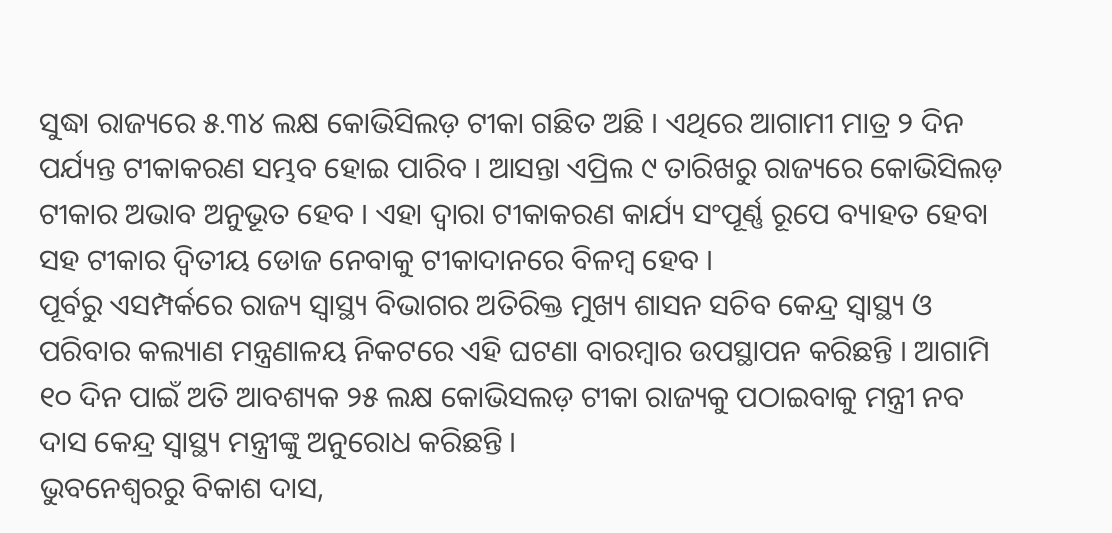ସୁଦ୍ଧା ରାଜ୍ୟରେ ୫.୩୪ ଲକ୍ଷ କୋଭିସିଲଡ଼ ଟୀକା ଗଛିତ ଅଛି । ଏଥିରେ ଆଗାମୀ ମାତ୍ର ୨ ଦିନ ପର୍ଯ୍ୟନ୍ତ ଟୀକାକରଣ ସମ୍ଭବ ହୋଇ ପାରିବ । ଆସନ୍ତା ଏପ୍ରିଲ ୯ ତାରିଖରୁ ରାଜ୍ୟରେ କୋଭିସିଲଡ଼ ଟୀକାର ଅଭାବ ଅନୁଭୂତ ହେବ । ଏହା ଦ୍ବାରା ଟୀକାକରଣ କାର୍ଯ୍ୟ ସଂପୂର୍ଣ୍ଣ ରୂପେ ବ୍ୟାହତ ହେବା ସହ ଟୀକାର ଦ୍ବିତୀୟ ଡୋଜ ନେବାକୁ ଟୀକାଦାନରେ ବିଳମ୍ବ ହେବ ।
ପୂର୍ବରୁ ଏସମ୍ପର୍କରେ ରାଜ୍ୟ ସ୍ବାସ୍ଥ୍ୟ ବିଭାଗର ଅତିରିକ୍ତ ମୁଖ୍ୟ ଶାସନ ସଚିବ କେନ୍ଦ୍ର ସ୍ବାସ୍ଥ୍ୟ ଓ ପରିବାର କଲ୍ୟାଣ ମନ୍ତ୍ରଣାଳୟ ନିକଟରେ ଏହି ଘଟଣା ବାରମ୍ବାର ଉପସ୍ଥାପନ କରିଛନ୍ତି । ଆଗାମି ୧୦ ଦିନ ପାଇଁ ଅତି ଆବଶ୍ୟକ ୨୫ ଲକ୍ଷ କୋଭିସଲଡ଼ ଟୀକା ରାଜ୍ୟକୁ ପଠାଇବାକୁ ମନ୍ତ୍ରୀ ନବ ଦାସ କେନ୍ଦ୍ର ସ୍ବାସ୍ଥ୍ୟ ମନ୍ତ୍ରୀଙ୍କୁ ଅନୁରୋଧ କରିଛନ୍ତି ।
ଭୁବନେଶ୍ବରରୁ ବିକାଶ ଦାସ,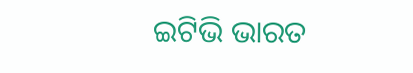ଇଟିଭି ଭାରତ